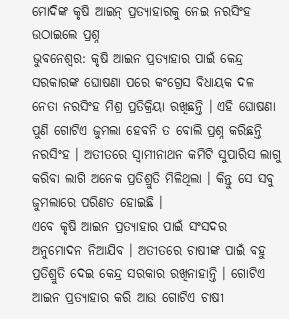ମୋଦିଙ୍କ କୃଷି ଆଇନ୍ ପ୍ରତ୍ୟାହାରକୁ ନେଇ ନରସିଂହ ଉଠାଇଲେ ପ୍ରଶ୍ନ
ଭୁବନେଶ୍ୱର: କୃଷି ଆଇନ ପ୍ରତ୍ୟାହାର ପାଇଁ କେନ୍ଦ୍ର ସରକାରଙ୍କ ଘୋଷଣା ପରେ କଂଗ୍ରେସ ବିଧାୟକ ଦଳ ନେତା ନରସିଂହ ମିଶ୍ର ପ୍ରତିକ୍ରିୟା ରଖିଛନ୍ତି । ଏହି ଘୋଷଣା ପୁଣି ଗୋଟିଏ ଜୁମଲା ହେବନି ତ ବୋଲି ପ୍ରଶ୍ନ କରିଛନ୍ତି ନରସିଂହ । ଅତୀତରେ ସ୍ୱାମୀନାଥନ କମିଟି ସୁପାରିସ ଲାଗୁ କରିବା ଲାଗି ଅନେକ ପ୍ରତିଶ୍ରୁତି ମିଳିଥିଲା । କିନ୍ତୁ ସେ ସବୁ ଜୁମଲାରେ ପରିଣତ ହୋଇଛି ।
ଏବେ କୃଷି ଆଇନ ପ୍ରତ୍ୟାହାର ପାଇଁ ସଂସଦର ଅନୁମୋଦନ ନିଆଯିବ । ଅତୀତରେ ଚାଷୀଙ୍କ ପାଇଁ ବହୁ ପ୍ରତିଶ୍ରୁତି ଦେଇ କେନ୍ଦ୍ର ସରକାର ରଖିନାହାନ୍ତି । ଗୋଟିଏ ଆଇନ ପ୍ରତ୍ୟାହାର କରି ଆଉ ଗୋଟିଏ ଚାଷୀ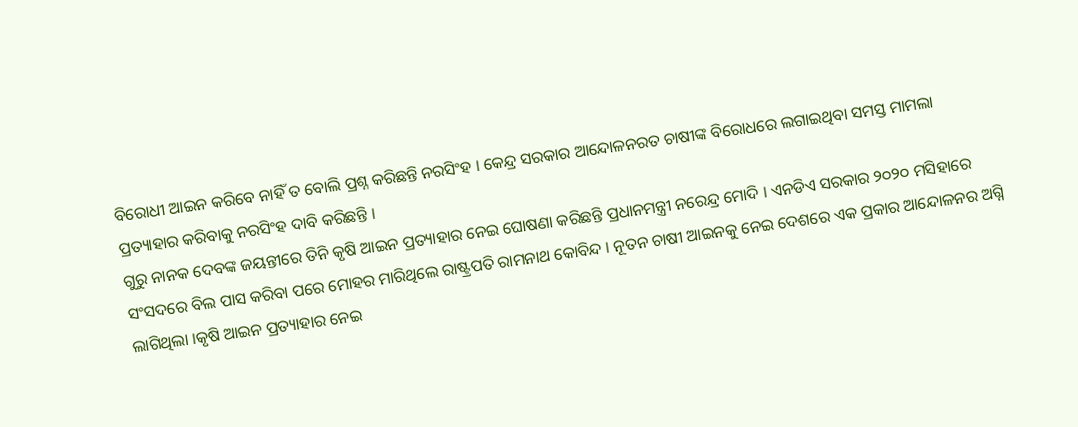ବିରୋଧୀ ଆଇନ କରିବେ ନାହିଁ ତ ବୋଲି ପ୍ରଶ୍ନ କରିଛନ୍ତି ନରସିଂହ । କେନ୍ଦ୍ର ସରକାର ଆନ୍ଦୋଳନରତ ଚାଷୀଙ୍କ ବିରୋଧରେ ଲଗାଇଥିବା ସମସ୍ତ ମାମଲା ପ୍ରତ୍ୟାହାର କରିବାକୁ ନରସିଂହ ଦାବି କରିଛନ୍ତି ।
ଗୁରୁ ନାନକ ଦେବଙ୍କ ଜୟନ୍ତୀରେ ତିନି କୃଷି ଆଇନ ପ୍ରତ୍ୟାହାର ନେଇ ଘୋଷଣା କରିଛନ୍ତି ପ୍ରଧାନମନ୍ତ୍ରୀ ନରେନ୍ଦ୍ର ମୋଦି । ଏନଡିଏ ସରକାର ୨୦୨୦ ମସିହାରେ ସଂସଦରେ ବିଲ ପାସ କରିବା ପରେ ମୋହର ମାରିଥିଲେ ରାଷ୍ଟ୍ରପତି ରାମନାଥ କୋବିନ୍ଦ । ନୂତନ ଚାଷୀ ଆଇନକୁ ନେଇ ଦେଶରେ ଏକ ପ୍ରକାର ଆନ୍ଦୋଳନର ଅଗ୍ନି ଲାଗିଥିଲା ।କୃଷି ଆଇନ ପ୍ରତ୍ୟାହାର ନେଇ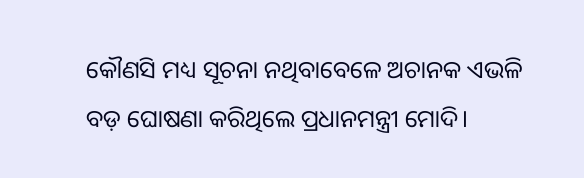କୌଣସି ମଧ୍ୟ ସୂଚନା ନଥିବାବେଳେ ଅଚାନକ ଏଭଳି ବଡ଼ ଘୋଷଣା କରିଥିଲେ ପ୍ରଧାନମନ୍ତ୍ରୀ ମୋଦି।